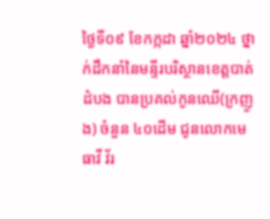ថ្ងៃទី០៩ ខែកក្កដា ឆ្នាំ២០២៤ ថ្នាក់ដឹកនាំនៃមន្ទីរបរិស្ថានខេត្តបាត់ដំបង បានប្រគល់កូនឈើ(ក្រញូង) ចំនួន ៤០ដើម ជូនលោកមេធាវី វ័រ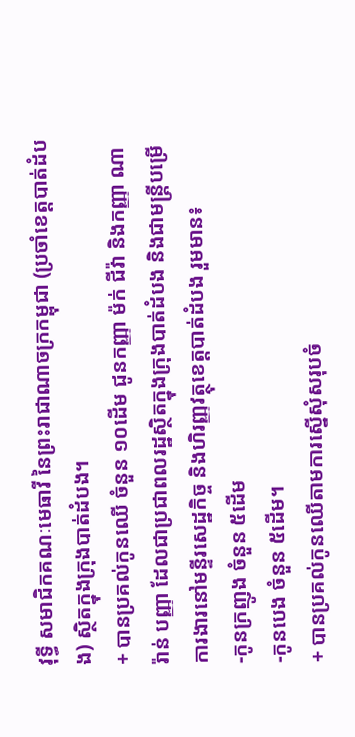វុទ្ធី សមាជិកគណៈមេធាវី នៃព្រះរាជាណាចក្រកម្ពុជា (ប្រចាំខេត្តបាត់ដំបង) ស្ថិតក្នុងក្រុងបាត់ដំបង។
+ បានប្រគល់កូនឈើ ចំនួន ១០ដើម ជូនកញ្ញា ម៉ក់ ជីវ៉ា និងកញ្ញា ណារ៉ាន់ បញ្ញា ដែលជាប្រជាពលរដ្ឋស្ថិតក្នុងក្រុងបាត់ដំបង និងជាមន្ត្រីបម្រើការងារនៅមន្ទីរសេដ្ឋកិច្ច និងហិរញ្ញវត្ថុខេត្តបាត់ដំបង រួមមាន៖
-កូនក្រញូង ចំនួន ៥ដើម
-កូនបេង ចំនួន ៥ដើម។
+ បានប្រគល់កូនឈើតាមការស្នើសុំសរុបចំ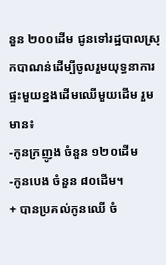នួន ២០០ដើម ជូនទៅរដ្ឋបាលស្រុកបាណន់ដើម្បីចូលរួមយុទ្ធនាការ ផ្ទះមួយខ្នងដើមឈើមួយដើម រួមមាន៖
-កូនក្រញូង ចំនួន ១២០ដើម
-កូនបេង ចំនួន ៨០ដើម។
+ បានប្រគល់កូនឈើ ចំ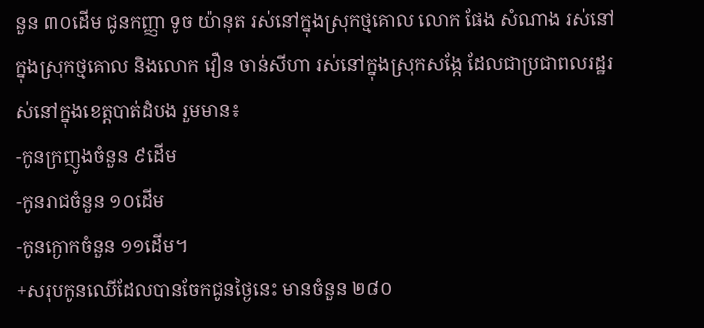នួន ៣០ដើម ជូនកញ្ញា ទូច យ៉ានុត រស់នៅក្នុងស្រុកថ្មគោល លោក ផែង សំណាង រស់នៅក្នុងស្រុកថ្មគោល និងលោក វឿន ចាន់សីហា រស់នៅក្នុងស្រុកសង្កែ ដែលជាប្រជាពលរដ្ឋរស់នៅក្នុងខេត្តបាត់ដំបង រួមមាន៖
-កូនក្រញូងចំនួន ៩ដើម
-កូនរាជចំនួន ១០ដើម
-កូនក្ងោកចំនួន ១១ដើម។
+សរុបកូនឈើដែលបានចែកជូនថ្ងៃនេះ មានចំនួន ២៨០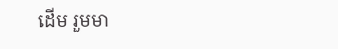ដើម រួមមា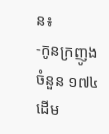ន៖
-កូនក្រញូង ចំនួន ១៧៤ដើម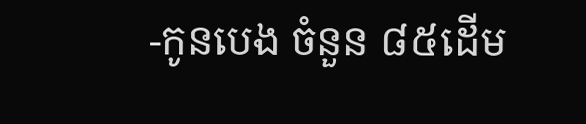-កូនបេង ចំនួន ៨៥ដើម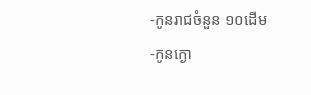-កូនរាជចំនួន ១០ដើម
-កូនក្ងោ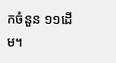កចំនួន ១១ដើម។